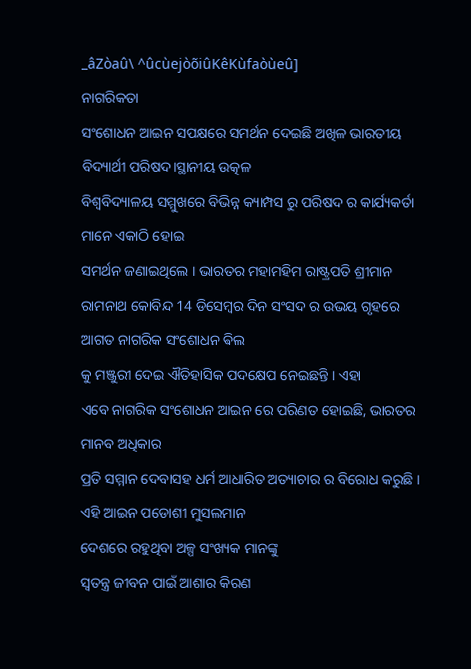_âZòaû\ ^ûcùejòõiûKêKùfaòùeû]
ନାଗରିକତା
ସଂଶୋଧନ ଆଇନ ସପକ୍ଷରେ ସମର୍ଥନ ଦେଇଛି ଅଖିଳ ଭାରତୀୟ ବିଦ୍ୟାର୍ଥୀ ପରିଷଦ।ସ୍ଥାନୀୟ ଉତ୍କଳ
ବିଶ୍ଵବିଦ୍ୟାଳୟ ସମ୍ମୁଖରେ ବିଭିନ୍ନ କ୍ୟାମ୍ପସ ରୁ ପରିଷଦ ର କାର୍ଯ୍ୟକର୍ତା ମାନେ ଏକାଠି ହୋଇ
ସମର୍ଥନ ଜଣାଇଥିଲେ । ଭାରତର ମହାମହିମ ରାଷ୍ଟ୍ରପତି ଶ୍ରୀମାନ ରାମନାଥ କୋବିନ୍ଦ 14 ଡିସେମ୍ବର ଦିନ ସଂସଦ ର ଉଭୟ ଗୃହରେ ଆଗତ ନାଗରିକ ସଂଶୋଧନ ଵିଲ
କୁ ମଞ୍ଜୁରୀ ଦେଇ ଐତିହାସିକ ପଦକ୍ଷେପ ନେଇଛନ୍ତି । ଏହା
ଏବେ ନାଗରିକ ସଂଶୋଧନ ଆଇନ ରେ ପରିଣତ ହୋଇଛି, ଭାରତର ମାନବ ଅଧିକାର
ପ୍ରତି ସମ୍ମାନ ଦେବାସହ ଧର୍ମ ଆଧାରିତ ଅତ୍ୟାଚାର ର ବିରୋଧ କରୁଛି ।
ଏହି ଆଇନ ପଡୋଶୀ ମୁସଲମାନ
ଦେଶରେ ରହୁଥିବା ଅଳ୍ପ ସଂଖ୍ୟକ ମାନଙ୍କୁ
ସ୍ବତନ୍ତ୍ର ଜୀବନ ପାଇଁ ଆଶାର କିରଣ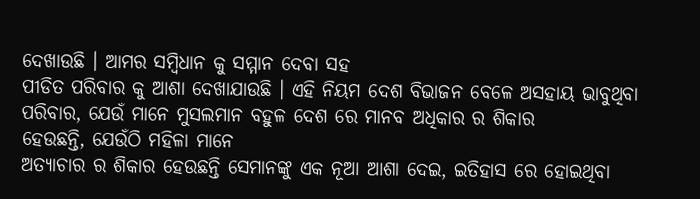ଦେଖାଉଛି । ଆମର ସମ୍ବିଧାନ କୁ ସମ୍ମାନ ଦେବା ସହ
ପୀଡିତ ପରିବାର କୁ ଆଶା ଦେଖାଯାଉଛି । ଏହି ନିୟମ ଦେଶ ବିଭାଜନ ବେଳେ ଅସହାୟ ଭାବୁଥିବା ପରିବାର, ଯେଉଁ ମାନେ ମୁସଲମାନ ବହୁଳ ଦେଶ ରେ ମାନବ ଅଧିକାର ର ଶିକାର
ହେଉଛନ୍ତି, ଯେଉଁଠି ମହିଳା ମାନେ
ଅତ୍ୟାଚାର ର ଶିକାର ହେଉଛନ୍ତି ସେମାନଙ୍କୁ ଏକ ନୂଆ ଆଶା ଦେଇ, ଇତିହାସ ରେ ହୋଇଥିବା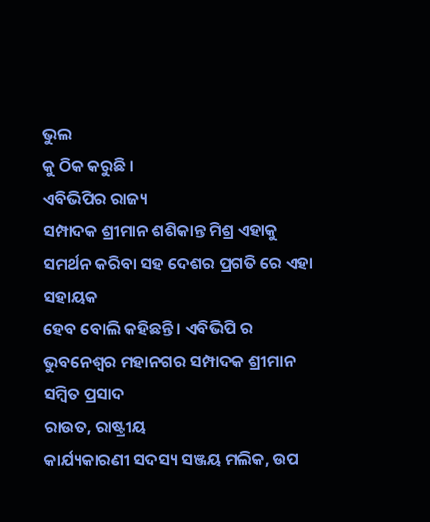ଭୁଲ
କୁ ଠିକ କରୁଛି ।
ଏବିଭିପିର ରାଜ୍ୟ
ସମ୍ପାଦକ ଶ୍ରୀମାନ ଶଶିକାନ୍ତ ମିଶ୍ର ଏହାକୁ ସମର୍ଥନ କରିବା ସହ ଦେଶର ପ୍ରଗତି ରେ ଏହା ସହାୟକ
ହେବ ବୋଲି କହିଛନ୍ତି । ଏବିଭିପି ର ଭୁବନେଶ୍ୱର ମହାନଗର ସମ୍ପାଦକ ଶ୍ରୀମାନ ସମ୍ବିତ ପ୍ରସାଦ
ରାଉତ, ରାଷ୍ଟ୍ରୀୟ
କାର୍ଯ୍ୟକାରଣୀ ସଦସ୍ୟ ସଞ୍ଜୟ ମଲିକ, ଉପ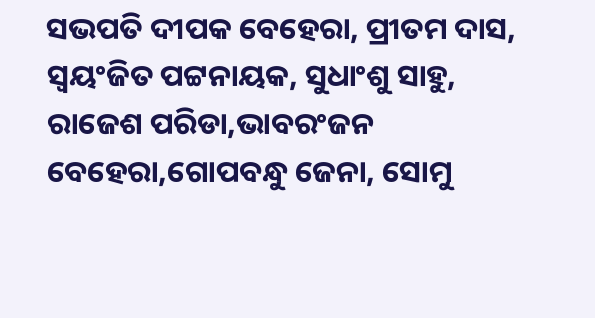ସଭପତି ଦୀପକ ବେହେରା, ପ୍ରୀତମ ଦାସ, ସ୍ୱୟଂଜିତ ପଟ୍ଟନାୟକ, ସୁଧାଂଶୁ ସାହୁ, ରାଜେଶ ପରିଡା,ଭାବରଂଜନ ବେହେରା,ଗୋପବନ୍ଧୁ ଜେନା, ସୋମୁ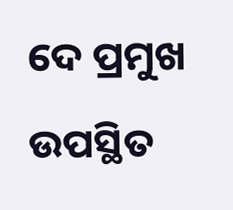ଦେ ପ୍ରମୁଖ ଉପସ୍ଥିତ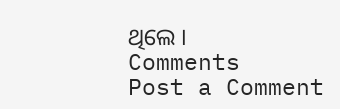ଥିଲେ ।
Comments
Post a Comment